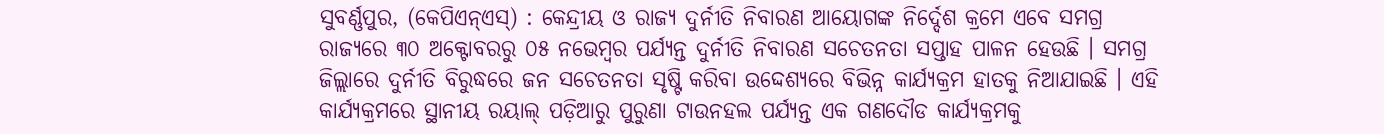ସୁବର୍ଣ୍ଣପୁର, (କେପିଏନ୍ଏସ୍) : କେନ୍ଦ୍ରୀୟ ଓ ରାଜ୍ୟ ଦୁର୍ନୀତି ନିବାରଣ ଆୟୋଗଙ୍କ ନିର୍ଦ୍ଦେଶ କ୍ରମେ ଏବେ ସମଗ୍ର ରାଜ୍ୟରେ ୩୦ ଅକ୍ଟୋବରରୁ ୦୫ ନଭେମ୍ବର ପର୍ଯ୍ୟନ୍ତ ଦୁର୍ନୀତି ନିବାରଣ ସଚେତନତା ସପ୍ତାହ ପାଳନ ହେଉଛି । ସମଗ୍ର ଜିଲ୍ଲାରେ ଦୁର୍ନୀତି ବିରୁଦ୍ଧରେ ଜନ ସଚେତନତା ସୃଷ୍ଟି କରିବା ଉଦ୍ଦେଶ୍ୟରେ ବିଭିନ୍ନ କାର୍ଯ୍ୟକ୍ରମ ହାତକୁ ନିଆଯାଇଛି । ଏହି କାର୍ଯ୍ୟକ୍ରମରେ ସ୍ଥାନୀୟ ରୟାଲ୍ ପଡ଼ିଆରୁ ପୁରୁଣା ଟାଉନହଲ ପର୍ଯ୍ୟନ୍ତ ଏକ ଗଣଦୌଡ କାର୍ଯ୍ୟକ୍ରମକୁ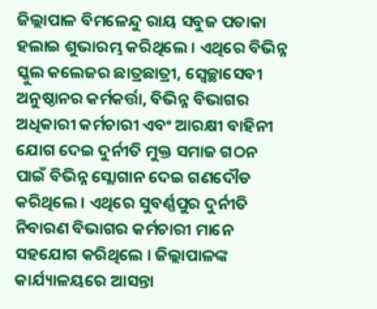ଜିଲ୍ଲାପାଳ ବିମଳେନ୍ଦୁ ରାୟ ସବୁଜ ପତାକା ହଲାଇ ଶୁଭାରମ୍ଭ କରିଥିଲେ । ଏଥିରେ ବିଭିନ୍ନ ସ୍କୁଲ କଲେଜର ଛାତ୍ରଛାତ୍ରୀ, ସ୍ୱେଚ୍ଛାସେବୀ ଅନୁଷ୍ଠାନର କର୍ମକର୍ତ୍ତା, ବିଭିନ୍ନ ବିଭାଗର ଅଧିକାରୀ କର୍ମଚାରୀ ଏବଂ ଆରକ୍ଷୀ ବାହିନୀ ଯୋଗ ଦେଇ ଦୁର୍ନୀତି ମୁକ୍ତ ସମାଜ ଗଠନ ପାଇଁ ବିଭିନ୍ନ ସ୍ଲୋଗାନ ଦେଇ ଗଣଦୌଡ କରିଥିଲେ । ଏଥିରେ ସୁବର୍ଣ୍ଣପୁର ଦୁର୍ନୀତି ନିବାରଣ ବିଭାଗର କର୍ମଚାରୀ ମାନେ ସହଯୋଗ କରିଥିଲେ । ଜିଲ୍ଲାପାଳଙ୍କ କାର୍ଯ୍ୟାଳୟରେ ଆସନ୍ତା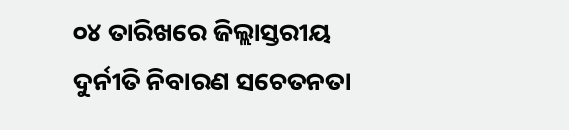୦୪ ତାରିଖରେ ଜିଲ୍ଲାସ୍ତରୀୟ ଦୁର୍ନୀତି ନିବାରଣ ସଚେତନତା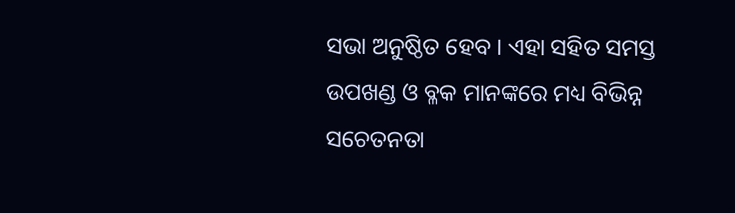ସଭା ଅନୁଷ୍ଠିତ ହେବ । ଏହା ସହିତ ସମସ୍ତ ଉପଖଣ୍ଡ ଓ ବ୍ଳକ ମାନଙ୍କରେ ମଧ୍ୟ ବିଭିନ୍ନ ସଚେତନତା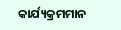କାର୍ଯ୍ୟକ୍ରମମାନ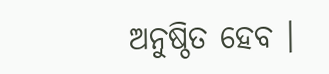ଅନୁଷ୍ଠିତ ହେବ ।